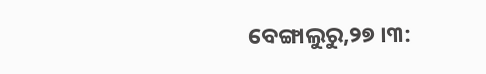ବେଙ୍ଗାଲୁରୁ,୨୭ ।୩: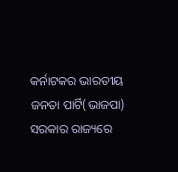କର୍ନାଟକର ଭାରତୀୟ ଜନତା ପାର୍ଟି(ଭାଜପା) ସରକାର ରାଜ୍ୟରେ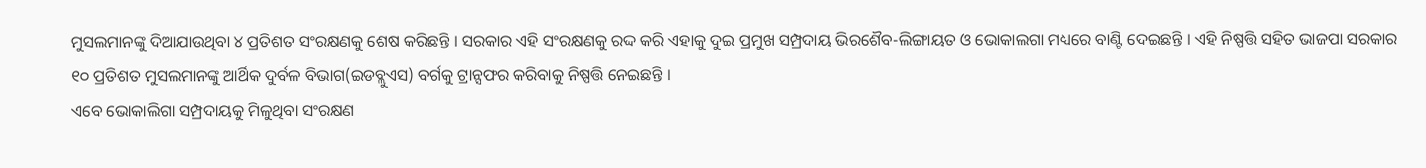ମୁସଲମାନଙ୍କୁ ଦିଆଯାଉଥିବା ୪ ପ୍ରତିଶତ ସଂରକ୍ଷଣକୁ ଶେଷ କରିଛନ୍ତି । ସରକାର ଏହି ସଂରକ୍ଷଣକୁ ରଦ୍ଦ କରି ଏହାକୁ ଦୁଇ ପ୍ରମୁଖ ସମ୍ପ୍ରଦାୟ ଭିରଶୈବ-ଲିଙ୍ଗାୟତ ଓ ଭୋକାଲଗା ମଧ୍ୟରେ ବାଣ୍ଟି ଦେଇଛନ୍ତି । ଏହି ନିଷ୍ପତ୍ତି ସହିତ ଭାଜପା ସରକାର ୧୦ ପ୍ରତିଶତ ମୁସଲମାନଙ୍କୁ ଆର୍ଥିକ ଦୁର୍ବଳ ବିଭାଗ(ଇଡବ୍ଲୁଏସ) ବର୍ଗକୁ ଟ୍ରାନ୍ସଫର କରିବାକୁ ନିଷ୍ପତ୍ତି ନେଇଛନ୍ତି ।
ଏବେ ଭୋକାଲିଗା ସମ୍ପ୍ରଦାୟକୁ ମିଳୁଥିବା ସଂରକ୍ଷଣ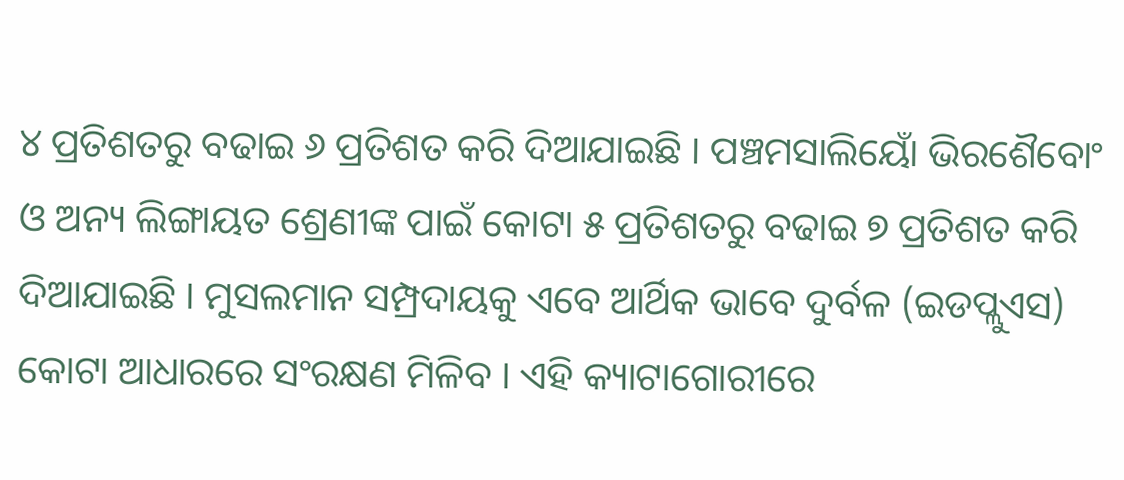୪ ପ୍ରତିଶତରୁ ବଢାଇ ୬ ପ୍ରତିଶତ କରି ଦିଆଯାଇଛି । ପଞ୍ଚମସାଲିୟୋଁ ଭିରଶୈବୋଂ ଓ ଅନ୍ୟ ଲିଙ୍ଗାୟତ ଶ୍ରେଣୀଙ୍କ ପାଇଁ କୋଟା ୫ ପ୍ରତିଶତରୁ ବଢାଇ ୭ ପ୍ରତିଶତ କରି ଦିଆଯାଇଛି । ମୁସଲମାନ ସମ୍ପ୍ରଦାୟକୁ ଏବେ ଆର୍ଥିକ ଭାବେ ଦୁର୍ବଳ (ଇଡପ୍ଲୁଏସ) କୋଟା ଆଧାରରେ ସଂରକ୍ଷଣ ମିଳିବ । ଏହି କ୍ୟାଟାଗୋରୀରେ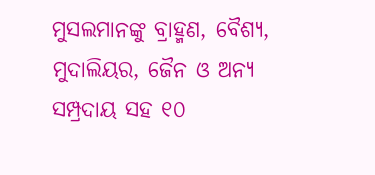ମୁସଲମାନଙ୍କୁ ବ୍ରାହ୍ମଣ, ବୈଶ୍ୟ, ମୁଦାଲିୟର, ଜୈନ ଓ ଅନ୍ୟ ସମ୍ପ୍ରଦାୟ ସହ ୧୦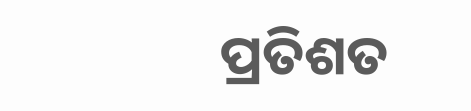ପ୍ରତିଶତ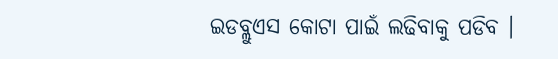ଇଡବ୍ଲୁଏସ କୋଟା ପାଇଁ ଲଢିବାକୁ ପଡିବ ।